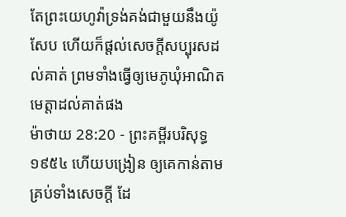តែព្រះយេហូវ៉ាទ្រង់គង់ជាមួយនឹងយ៉ូសែប ហើយក៏ផ្តល់សេចក្ដីសប្បុរសដល់គាត់ ព្រមទាំងធ្វើឲ្យមេភូឃុំអាណិតមេត្តាដល់គាត់ផង
ម៉ាថាយ 28:20 - ព្រះគម្ពីរបរិសុទ្ធ ១៩៥៤ ហើយបង្រៀន ឲ្យគេកាន់តាមគ្រប់ទាំងសេចក្ដី ដែ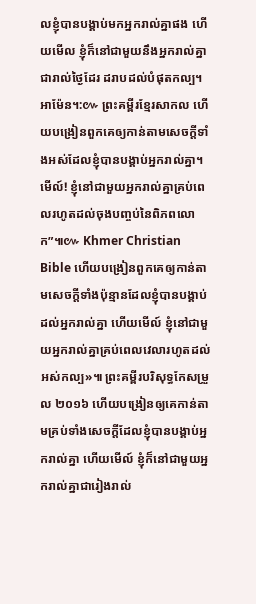លខ្ញុំបានបង្គាប់មកអ្នករាល់គ្នាផង ហើយមើល ខ្ញុំក៏នៅជាមួយនឹងអ្នករាល់គ្នាជារាល់ថ្ងៃដែរ ដរាបដល់បំផុតកល្ប។ អាម៉ែន។:៚ ព្រះគម្ពីរខ្មែរសាកល ហើយបង្រៀនពួកគេឲ្យកាន់តាមសេចក្ដីទាំងអស់ដែលខ្ញុំបានបង្គាប់អ្នករាល់គ្នា។ មើល៍! ខ្ញុំនៅជាមួយអ្នករាល់គ្នាគ្រប់ពេលរហូតដល់ចុងបញ្ចប់នៃពិភពលោក”៕៚ Khmer Christian Bible ហើយបង្រៀនពួកគេឲ្យកាន់តាមសេចក្ដីទាំងប៉ុន្មានដែលខ្ញុំបានបង្គាប់ដល់អ្នករាល់គ្នា ហើយមើល៍ ខ្ញុំនៅជាមួយអ្នករាល់គ្នាគ្រប់ពេលវេលារហូតដល់អស់កល្ប»៕ ព្រះគម្ពីរបរិសុទ្ធកែសម្រួល ២០១៦ ហើយបង្រៀនឲ្យគេកាន់តាមគ្រប់ទាំងសេចក្តីដែលខ្ញុំបានបង្គាប់អ្នករាល់គ្នា ហើយមើល៍ ខ្ញុំក៏នៅជាមួយអ្នករាល់គ្នាជារៀងរាល់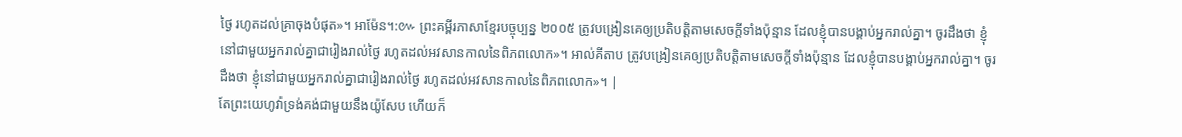ថ្ងៃ រហូតដល់គ្រាចុងបំផុត»។ អាម៉ែន។:៚ ព្រះគម្ពីរភាសាខ្មែរបច្ចុប្បន្ន ២០០៥ ត្រូវបង្រៀនគេឲ្យប្រតិបត្តិតាមសេចក្ដីទាំងប៉ុន្មាន ដែលខ្ញុំបានបង្គាប់អ្នករាល់គ្នា។ ចូរដឹងថា ខ្ញុំនៅជាមួយអ្នករាល់គ្នាជារៀងរាល់ថ្ងៃ រហូតដល់អវសានកាលនៃពិភពលោក»។ អាល់គីតាប ត្រូវបង្រៀនគេឲ្យប្រតិបត្ដិតាមសេចក្ដីទាំងប៉ុន្មាន ដែលខ្ញុំបានបង្គាប់អ្នករាល់គ្នា។ ចូរដឹងថា ខ្ញុំនៅជាមួយអ្នករាល់គ្នាជារៀងរាល់ថ្ងៃ រហូតដល់អវសានកាលនៃពិភពលោក»។ |
តែព្រះយេហូវ៉ាទ្រង់គង់ជាមួយនឹងយ៉ូសែប ហើយក៏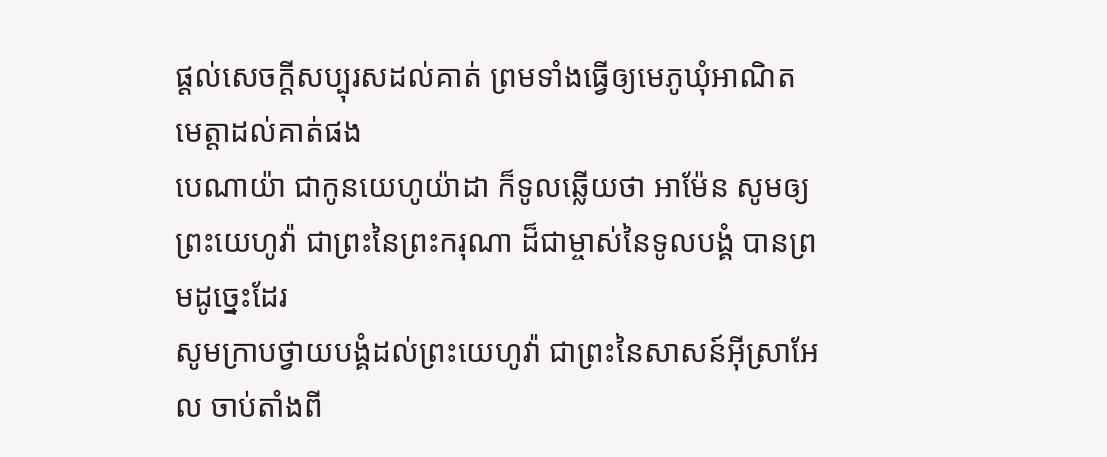ផ្តល់សេចក្ដីសប្បុរសដល់គាត់ ព្រមទាំងធ្វើឲ្យមេភូឃុំអាណិតមេត្តាដល់គាត់ផង
បេណាយ៉ា ជាកូនយេហូយ៉ាដា ក៏ទូលឆ្លើយថា អាម៉ែន សូមឲ្យព្រះយេហូវ៉ា ជាព្រះនៃព្រះករុណា ដ៏ជាម្ចាស់នៃទូលបង្គំ បានព្រមដូច្នេះដែរ
សូមក្រាបថ្វាយបង្គំដល់ព្រះយេហូវ៉ា ជាព្រះនៃសាសន៍អ៊ីស្រាអែល ចាប់តាំងពី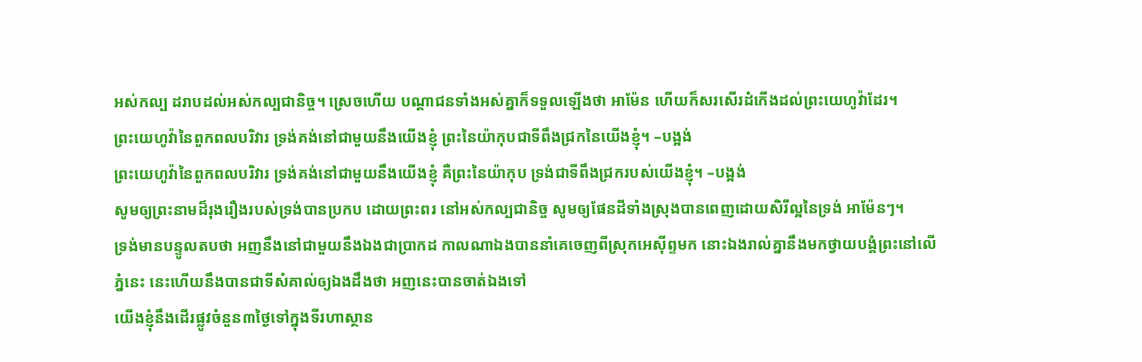អស់កល្ប ដរាបដល់អស់កល្បជានិច្ច។ ស្រេចហើយ បណ្តាជនទាំងអស់គ្នាក៏ទទួលឡើងថា អាម៉ែន ហើយក៏សរសើរដំកើងដល់ព្រះយេហូវ៉ាដែរ។
ព្រះយេហូវ៉ានៃពួកពលបរិវារ ទ្រង់គង់នៅជាមួយនឹងយើងខ្ញុំ ព្រះនៃយ៉ាកុបជាទីពឹងជ្រកនៃយើងខ្ញុំ។ –បង្អង់
ព្រះយេហូវ៉ានៃពួកពលបរិវារ ទ្រង់គង់នៅជាមួយនឹងយើងខ្ញុំ គឺព្រះនៃយ៉ាកុប ទ្រង់ជាទីពឹងជ្រករបស់យើងខ្ញុំ។ –បង្អង់
សូមឲ្យព្រះនាមដ៏រុងរឿងរបស់ទ្រង់បានប្រកប ដោយព្រះពរ នៅអស់កល្បជានិច្ច សូមឲ្យផែនដីទាំងស្រុងបានពេញដោយសិរីល្អនៃទ្រង់ អាម៉ែនៗ។
ទ្រង់មានបន្ទូលតបថា អញនឹងនៅជាមួយនឹងឯងជាប្រាកដ កាលណាឯងបាននាំគេចេញពីស្រុកអេស៊ីព្ទមក នោះឯងរាល់គ្នានឹងមកថ្វាយបង្គំព្រះនៅលើភ្នំនេះ នេះហើយនឹងបានជាទីសំគាល់ឲ្យឯងដឹងថា អញនេះបានចាត់ឯងទៅ
យើងខ្ញុំនឹងដើរផ្លូវចំនួន៣ថ្ងៃទៅក្នុងទីរហាស្ថាន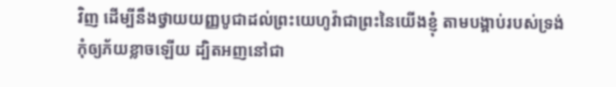វិញ ដើម្បីនឹងថ្វាយយញ្ញបូជាដល់ព្រះយេហូវ៉ាជាព្រះនៃយើងខ្ញុំ តាមបង្គាប់របស់ទ្រង់
កុំឲ្យភ័យខ្លាចឡើយ ដ្បិតអញនៅជា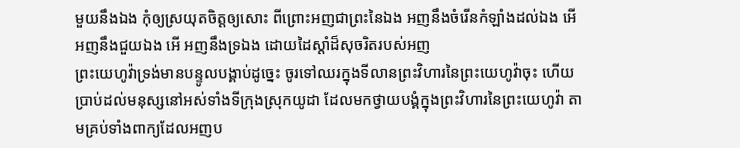មួយនឹងឯង កុំឲ្យស្រយុតចិត្តឲ្យសោះ ពីព្រោះអញជាព្រះនៃឯង អញនឹងចំរើនកំឡាំងដល់ឯង អើ អញនឹងជួយឯង អើ អញនឹងទ្រឯង ដោយដៃស្តាំដ៏សុចរិតរបស់អញ
ព្រះយេហូវ៉ាទ្រង់មានបន្ទូលបង្គាប់ដូច្នេះ ចូរទៅឈរក្នុងទីលានព្រះវិហារនៃព្រះយេហូវ៉ាចុះ ហើយប្រាប់ដល់មនុស្សនៅអស់ទាំងទីក្រុងស្រុកយូដា ដែលមកថ្វាយបង្គំក្នុងព្រះវិហារនៃព្រះយេហូវ៉ា តាមគ្រប់ទាំងពាក្យដែលអញប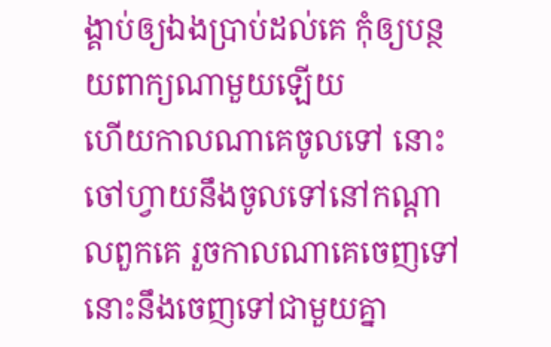ង្គាប់ឲ្យឯងប្រាប់ដល់គេ កុំឲ្យបន្ថយពាក្យណាមួយឡើយ
ហើយកាលណាគេចូលទៅ នោះចៅហ្វាយនឹងចូលទៅនៅកណ្តាលពួកគេ រួចកាលណាគេចេញទៅ នោះនឹងចេញទៅជាមួយគ្នា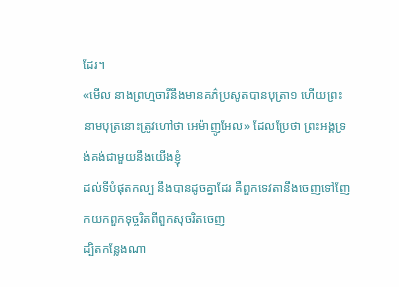ដែរ។
«មើល នាងព្រហ្មចារីនឹងមានគភ៌ប្រសូតបានបុត្រា១ ហើយព្រះនាមបុត្រនោះត្រូវហៅថា អេម៉ាញូអែល» ដែលប្រែថា ព្រះអង្គទ្រង់គង់ជាមួយនឹងយើងខ្ញុំ
ដល់ទីបំផុតកល្ប នឹងបានដូចគ្នាដែរ គឺពួកទេវតានឹងចេញទៅញែកយកពួកទុច្ចរិតពីពួកសុចរិតចេញ
ដ្បិតកន្លែងណា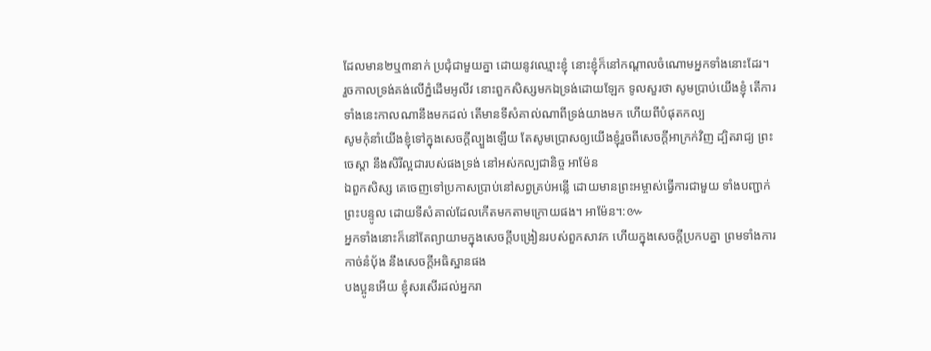ដែលមាន២ឬ៣នាក់ ប្រជុំជាមួយគ្នា ដោយនូវឈ្មោះខ្ញុំ នោះខ្ញុំក៏នៅកណ្តាលចំណោមអ្នកទាំងនោះដែរ។
រួចកាលទ្រង់គង់លើភ្នំដើមអូលីវ នោះពួកសិស្សមកឯទ្រង់ដោយឡែក ទូលសួរថា សូមប្រាប់យើងខ្ញុំ តើការទាំងនេះកាលណានឹងមកដល់ តើមានទីសំគាល់ណាពីទ្រង់យាងមក ហើយពីបំផុតកល្ប
សូមកុំនាំយើងខ្ញុំទៅក្នុងសេចក្ដីល្បួងឡើយ តែសូមប្រោសឲ្យយើងខ្ញុំរួចពីសេចក្ដីអាក្រក់វិញ ដ្បិតរាជ្យ ព្រះចេស្តា នឹងសិរីល្អជារបស់ផងទ្រង់ នៅអស់កល្បជានិច្ច អាម៉ែន
ឯពួកសិស្ស គេចេញទៅប្រកាសប្រាប់នៅសព្វគ្រប់អន្លើ ដោយមានព្រះអម្ចាស់ធ្វើការជាមួយ ទាំងបញ្ជាក់ព្រះបន្ទូល ដោយទីសំគាល់ដែលកើតមកតាមក្រោយផង។ អាម៉ែន។:៚
អ្នកទាំងនោះក៏នៅតែព្យាយាមក្នុងសេចក្ដីបង្រៀនរបស់ពួកសាវក ហើយក្នុងសេចក្ដីប្រកបគ្នា ព្រមទាំងការកាច់នំបុ័ង នឹងសេចក្ដីអធិស្ឋានផង
បងប្អូនអើយ ខ្ញុំសរសើរដល់អ្នករា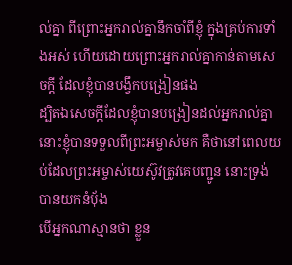ល់គ្នា ពីព្រោះអ្នករាល់គ្នានឹកចាំពីខ្ញុំ ក្នុងគ្រប់ការទាំងអស់ ហើយដោយព្រោះអ្នករាល់គ្នាកាន់តាមសេចក្ដី ដែលខ្ញុំបានបង្វឹកបង្រៀនផង
ដ្បិតឯសេចក្ដីដែលខ្ញុំបានបង្រៀនដល់អ្នករាល់គ្នា នោះខ្ញុំបានទទួលពីព្រះអម្ចាស់មក គឺថានៅពេលយប់ដែលព្រះអម្ចាស់យេស៊ូវត្រូវគេបញ្ជូន នោះទ្រង់បានយកនំបុ័ង
បើអ្នកណាស្មានថា ខ្លួន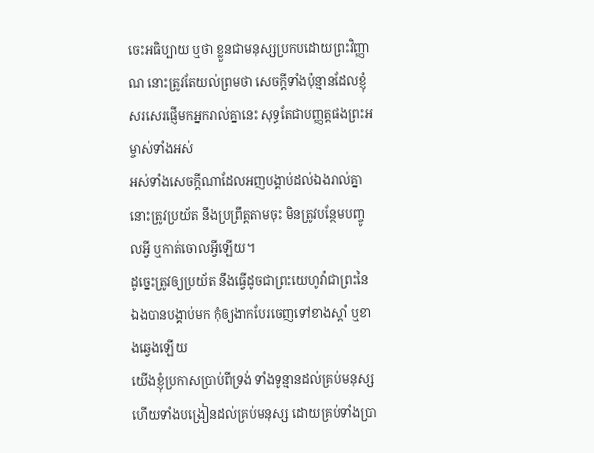ចេះអធិប្បាយ ឬថា ខ្លួនជាមនុស្សប្រកបដោយព្រះវិញ្ញាណ នោះត្រូវតែយល់ព្រមថា សេចក្ដីទាំងប៉ុន្មានដែលខ្ញុំសរសេរផ្ញើមកអ្នករាល់គ្នានេះ សុទ្ធតែជាបញ្ញត្តផងព្រះអម្ចាស់ទាំងអស់
អស់ទាំងសេចក្ដីណាដែលអញបង្គាប់ដល់ឯងរាល់គ្នា នោះត្រូវប្រយ័ត នឹងប្រព្រឹត្តតាមចុះ មិនត្រូវបន្ថែមបញ្ចូលអ្វី ឬកាត់ចោលអ្វីឡើយ។
ដូច្នេះត្រូវឲ្យប្រយ័ត នឹងធ្វើដូចជាព្រះយេហូវ៉ាជាព្រះនៃឯងបានបង្គាប់មក កុំឲ្យងាកបែរចេញទៅខាងស្តាំ ឬខាងឆ្វេងឡើយ
យើងខ្ញុំប្រកាសប្រាប់ពីទ្រង់ ទាំងទូន្មានដល់គ្រប់មនុស្ស ហើយទាំងបង្រៀនដល់គ្រប់មនុស្ស ដោយគ្រប់ទាំងប្រា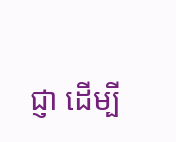ជ្ញា ដើម្បី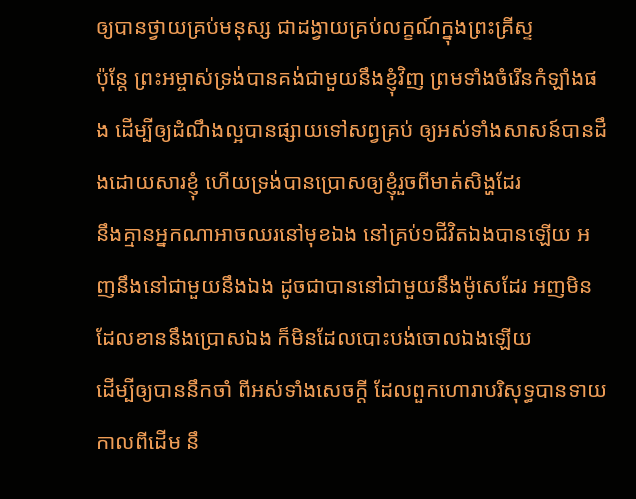ឲ្យបានថ្វាយគ្រប់មនុស្ស ជាដង្វាយគ្រប់លក្ខណ៍ក្នុងព្រះគ្រីស្ទ
ប៉ុន្តែ ព្រះអម្ចាស់ទ្រង់បានគង់ជាមួយនឹងខ្ញុំវិញ ព្រមទាំងចំរើនកំឡាំងផង ដើម្បីឲ្យដំណឹងល្អបានផ្សាយទៅសព្វគ្រប់ ឲ្យអស់ទាំងសាសន៍បានដឹងដោយសារខ្ញុំ ហើយទ្រង់បានប្រោសឲ្យខ្ញុំរួចពីមាត់សិង្ហដែរ
នឹងគ្មានអ្នកណាអាចឈរនៅមុខឯង នៅគ្រប់១ជីវិតឯងបានឡើយ អញនឹងនៅជាមួយនឹងឯង ដូចជាបាននៅជាមួយនឹងម៉ូសេដែរ អញមិនដែលខាននឹងប្រោសឯង ក៏មិនដែលបោះបង់ចោលឯងឡើយ
ដើម្បីឲ្យបាននឹកចាំ ពីអស់ទាំងសេចក្ដី ដែលពួកហោរាបរិសុទ្ធបានទាយកាលពីដើម នឹ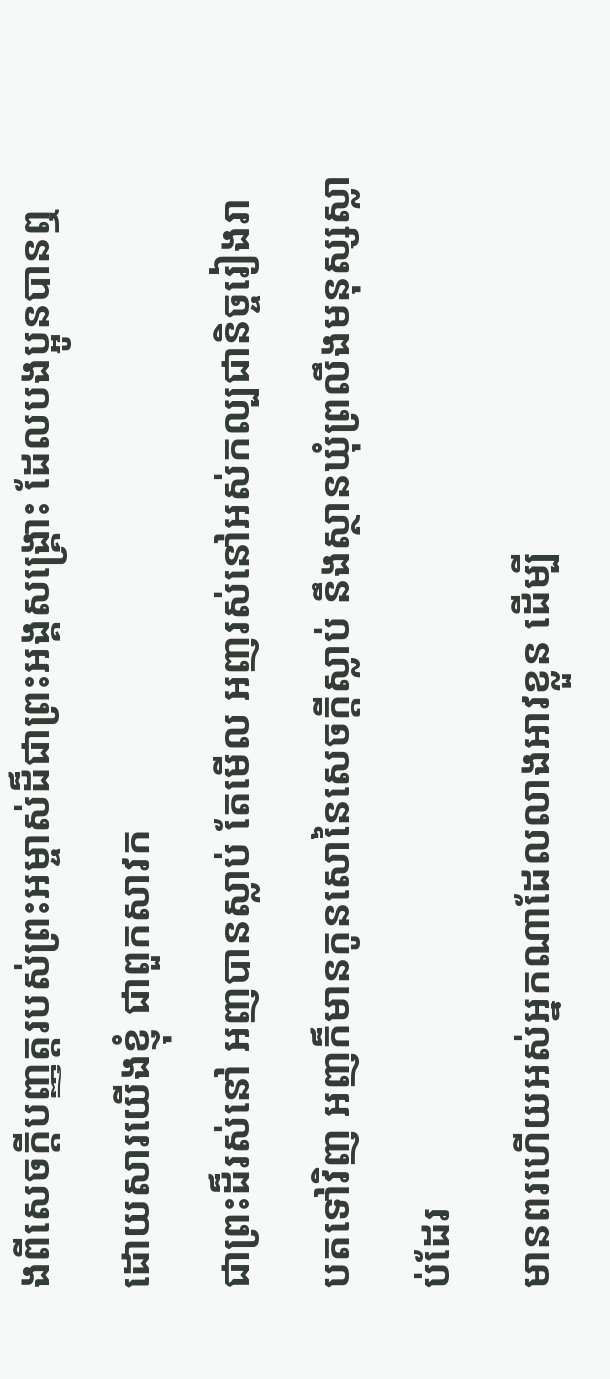ងពីសេចក្ដីបញ្ញត្តរបស់ព្រះអម្ចាស់ដ៏ជាព្រះអង្គសង្គ្រោះ ដែលបងប្អូនបានឮដោយសារយើងខ្ញុំ ជាពួកសាវក
ជាព្រះដ៏រស់នៅ អញបានស្លាប់ តែមើល អញរស់នៅអស់កល្បជានិច្ចរៀងរាបតទៅវិញ អញក៏មានកូនសោនៃសេចក្ដីស្លាប់ នឹងស្ថានឃុំព្រលឹងមនុស្សស្លាប់ដែរ
មានពរហើយអស់អ្នកណាដែលលាងអាវខ្លួន ដើម្បី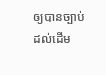ឲ្យបានច្បាប់ដល់ដើម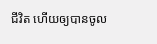ជីវិត ហើយឲ្យបានចូល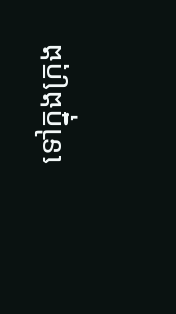ទៅក្នុងក្រុង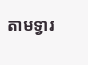តាមទ្វារ